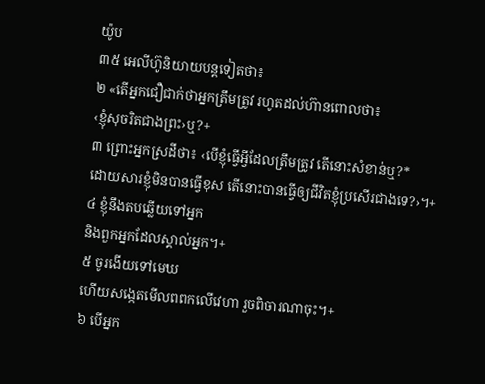យ៉ូប
៣៥ អេលីហ៊ូនិយាយបន្តទៀតថា៖
២ «តើអ្នកជឿជាក់ថាអ្នកត្រឹមត្រូវ រហូតដល់ហ៊ានពោលថា៖
‹ខ្ញុំសុចរិតជាងព្រះ›ឬ?+
៣ ព្រោះអ្នកស្រដីថា៖ ‹បើខ្ញុំធ្វើអ្វីដែលត្រឹមត្រូវ តើនោះសំខាន់ឬ?*
ដោយសារខ្ញុំមិនបានធ្វើខុស តើនោះបានធ្វើឲ្យជីវិតខ្ញុំប្រសើរជាងទេ?›។+
៤ ខ្ញុំនឹងតបឆ្លើយទៅអ្នក
និងពួកអ្នកដែលស្គាល់អ្នក។+
៥ ចូរងើយទៅមេឃ
ហើយសង្កេតមើលពពកលើវេហា រួចពិចារណាចុះ។+
៦ បើអ្នក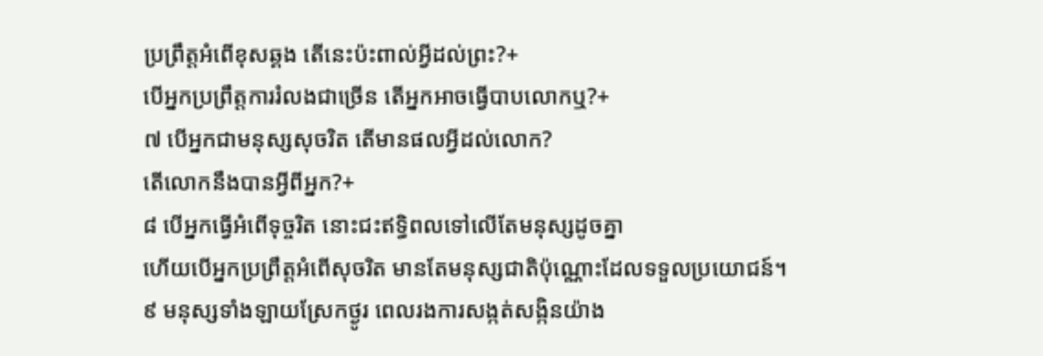ប្រព្រឹត្តអំពើខុសឆ្គង តើនេះប៉ះពាល់អ្វីដល់ព្រះ?+
បើអ្នកប្រព្រឹត្តការរំលងជាច្រើន តើអ្នកអាចធ្វើបាបលោកឬ?+
៧ បើអ្នកជាមនុស្សសុចរិត តើមានផលអ្វីដល់លោក?
តើលោកនឹងបានអ្វីពីអ្នក?+
៨ បើអ្នកធ្វើអំពើទុច្ចរិត នោះជះឥទ្ធិពលទៅលើតែមនុស្សដូចគ្នា
ហើយបើអ្នកប្រព្រឹត្តអំពើសុចរិត មានតែមនុស្សជាតិប៉ុណ្ណោះដែលទទួលប្រយោជន៍។
៩ មនុស្សទាំងឡាយស្រែកថ្ងូរ ពេលរងការសង្កត់សង្កិនយ៉ាង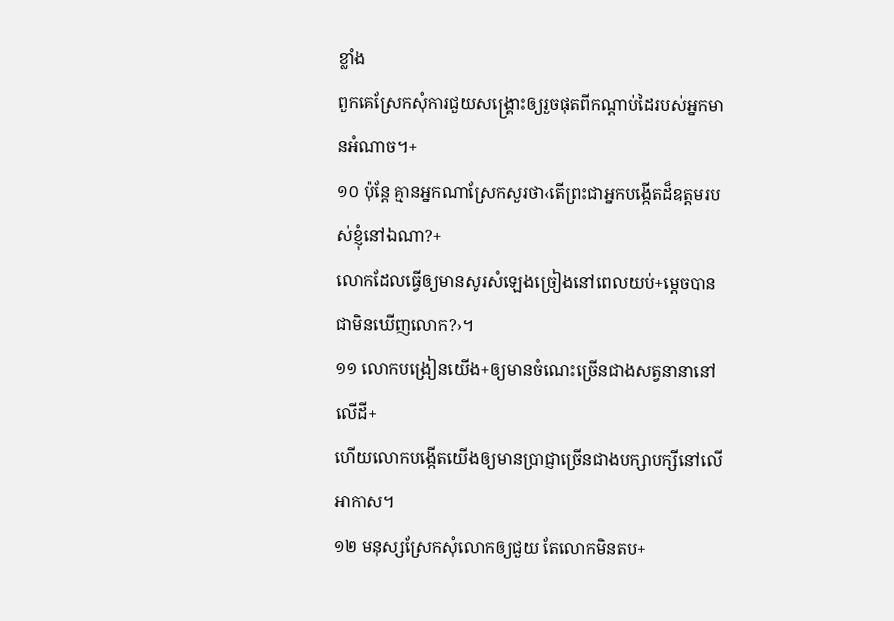ខ្លាំង
ពួកគេស្រែកសុំការជួយសង្គ្រោះឲ្យរួចផុតពីកណ្ដាប់ដៃរបស់អ្នកមានអំណាច។+
១០ ប៉ុន្តែ គ្មានអ្នកណាស្រែកសួរថា‹តើព្រះជាអ្នកបង្កើតដ៏ឧត្ដមរបស់ខ្ញុំនៅឯណា?+
លោកដែលធ្វើឲ្យមានសូរសំឡេងច្រៀងនៅពេលយប់+ម្ដេចបានជាមិនឃើញលោក?›។
១១ លោកបង្រៀនយើង+ឲ្យមានចំណេះច្រើនជាងសត្វនានានៅលើដី+
ហើយលោកបង្កើតយើងឲ្យមានប្រាជ្ញាច្រើនជាងបក្សាបក្សីនៅលើអាកាស។
១២ មនុស្សស្រែកសុំលោកឲ្យជួយ តែលោកមិនតប+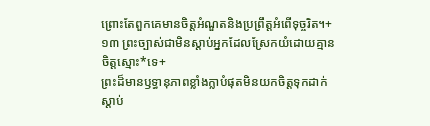ព្រោះតែពួកគេមានចិត្តអំណួតនិងប្រព្រឹត្តអំពើទុច្ចរិត។+
១៣ ព្រះច្បាស់ជាមិនស្ដាប់អ្នកដែលស្រែកយំដោយគ្មានចិត្តស្មោះ*ទេ+
ព្រះដ៏មានឫទ្ធានុភាពខ្លាំងក្លាបំផុតមិនយកចិត្តទុកដាក់ស្ដាប់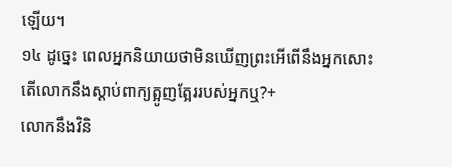ឡើយ។
១៤ ដូច្នេះ ពេលអ្នកនិយាយថាមិនឃើញព្រះអើពើនឹងអ្នកសោះ
តើលោកនឹងស្ដាប់ពាក្យត្អូញត្អែររបស់អ្នកឬ?+
លោកនឹងវិនិ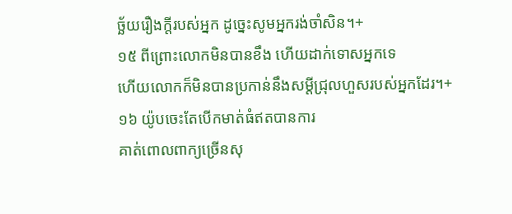ច្ឆ័យរឿងក្ដីរបស់អ្នក ដូច្នេះសូមអ្នករង់ចាំសិន។+
១៥ ពីព្រោះលោកមិនបានខឹង ហើយដាក់ទោសអ្នកទេ
ហើយលោកក៏មិនបានប្រកាន់នឹងសម្ដីជ្រុលហួសរបស់អ្នកដែរ។+
១៦ យ៉ូបចេះតែបើកមាត់ធំឥតបានការ
គាត់ពោលពាក្យច្រើនសុ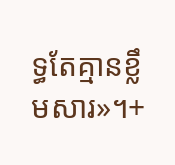ទ្ធតែគ្មានខ្លឹមសារ»។+